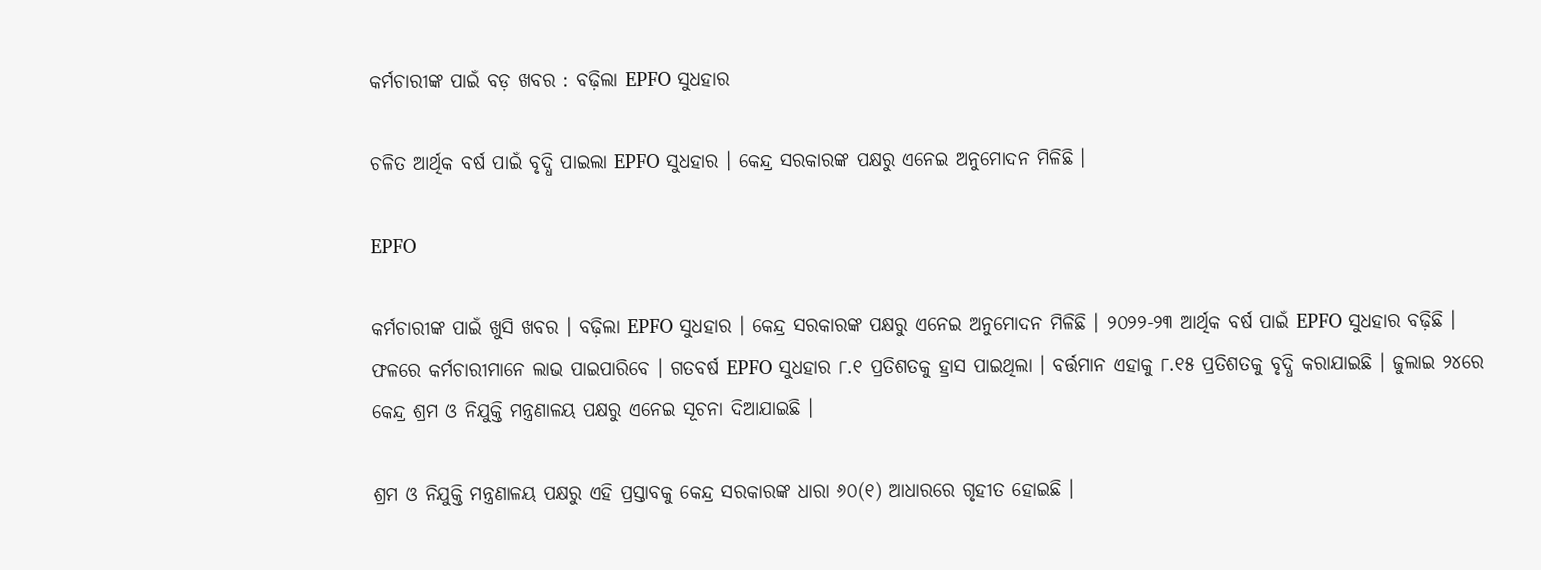କର୍ମଚାରୀଙ୍କ ପାଇଁ ବଡ଼ ଖବର : ବଢ଼ିଲା EPFO ସୁଧହାର

ଚଳିତ ଆର୍ଥିକ ବର୍ଷ ପାଇଁ ବୃଦ୍ଧି ପାଇଲା EPFO ସୁଧହାର । କେନ୍ଦ୍ର ସରକାରଙ୍କ ପକ୍ଷରୁ ଏନେଇ ଅନୁମୋଦନ ମିଳିଛି ।

EPFO

କର୍ମଚାରୀଙ୍କ ପାଇଁ ଖୁସି ଖବର । ବଢ଼ିଲା EPFO ସୁଧହାର । କେନ୍ଦ୍ର ସରକାରଙ୍କ ପକ୍ଷରୁ ଏନେଇ ଅନୁମୋଦନ ମିଳିଛି । ୨୦୨୨-୨୩ ଆର୍ଥିକ ବର୍ଷ ପାଇଁ EPFO ସୁଧହାର ବଢ଼ିଛି । ଫଳରେ କର୍ମଚାରୀମାନେ ଲାଭ ପାଇପାରିବେ । ଗତବର୍ଷ EPFO ସୁଧହାର ୮.୧ ପ୍ରତିଶତକୁ ହ୍ରାସ ପାଇଥିଲା । ବର୍ତ୍ତମାନ ଏହାକୁ ୮.୧୫ ପ୍ରତିଶତକୁ ବୃଦ୍ଧି କରାଯାଇଛି । ଜୁଲାଇ ୨୪ରେ କେନ୍ଦ୍ର ଶ୍ରମ ଓ ନିଯୁକ୍ତି ମନ୍ତ୍ରଣାଳୟ ପକ୍ଷରୁ ଏନେଇ ସୂଚନା ଦିଆଯାଇଛି ।

ଶ୍ରମ ଓ ନିଯୁକ୍ତି ମନ୍ତ୍ରଣାଳୟ ପକ୍ଷରୁ ଏହି ପ୍ରସ୍ତାବକୁ କେନ୍ଦ୍ର ସରକାରଙ୍କ ଧାରା ୬୦(୧) ଆଧାରରେ ଗୃହୀତ ହୋଇଛି ।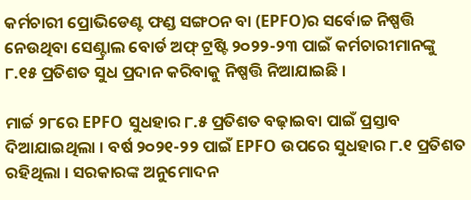କର୍ମଚାରୀ ପ୍ରୋଭିଡେଣ୍ଟ ଫଣ୍ଡ ସଙ୍ଗଠନ ବା (EPFO)ର ସର୍ବୋଚ୍ଚ ନିଷ୍ପତ୍ତି ନେଉଥିବା ସେଣ୍ଟ୍ରାଲ ବୋର୍ଡ ଅଫ୍ ଟ୍ରଷ୍ଟି ୨୦୨୨-୨୩ ପାଇଁ କର୍ମଚାରୀମାନଙ୍କୁ ୮.୧୫ ପ୍ରତିଶତ ସୁଧ ପ୍ରଦାନ କରିବାକୁ ନିଷ୍ପତ୍ତି ନିଆଯାଇଛି ।

ମାର୍ଚ୍ଚ ୨୮ରେ EPFO ସୁଧହାର ୮.୫ ପ୍ରତିଶତ ବଢ଼ାଇବା ପାଇଁ ପ୍ରସ୍ତାବ ଦିଆଯାଇଥିଲା । ବର୍ଷ ୨୦୨୧-୨୨ ପାଇଁ EPFO ଉପରେ ସୁଧହାର ୮.୧ ପ୍ରତିଶତ ରହିଥିଲା । ସରକାରଙ୍କ ଅନୁମୋଦନ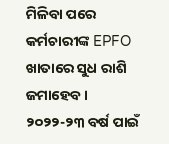ମିଳିବା ପରେ କର୍ମଚାରୀଙ୍କ EPFO ଖାତାରେ ସୁଧ ରାଶି ଜମାହେବ । ୨୦୨୨-୨୩ ବର୍ଷ ପାଇଁ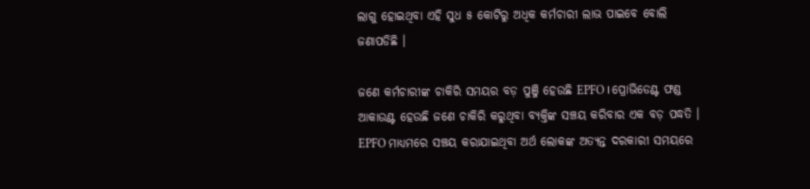ଲାଗୁ ହୋଇଥିବା ଏହି ସୁଧ ୫ କୋଟିରୁ ଅଧିକ କର୍ମଚାରୀ ଲାଭ ପାଇବେ ବୋଲି ଜଣାପଡିଛି ।

ଜଣେ କର୍ମଚାରୀଙ୍କ ଚାକିରି ସମୟର ବଡ଼ ପୁଞ୍ଜି ହେଉଛି EPFO । ପ୍ରୋଭିଡେଣ୍ଟ ଫଣ୍ଡ ଆକାଉଣ୍ଟ ହେଉଛି ଜଣେ ଚାକିରି କରୁଥିବା ବ୍ୟକ୍ତିଙ୍କ ସଞ୍ଚୟ କରିବାର ଏକ ବଡ଼ ପଦ୍ଧତି । EPFO ମାଧ୍ୟମରେ ସଞ୍ଚୟ କରାଯାଇଥିବା ଅର୍ଥ ଲୋକଙ୍କ ଅତ୍ୟନ୍ତ ଦରକାରୀ ସମୟରେ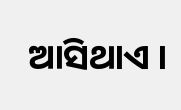ଆସିଥାଏ ।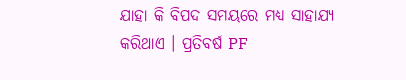ଯାହା କି ବିପଦ ସମୟରେ ମଧ୍ୟ ସାହାଯ୍ୟ କରିଥାଏ । ପ୍ରତିବର୍ଷ PF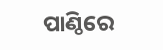ପାଣ୍ଠିରେ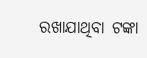ରଖାଯାଥିବା ଟଙ୍କା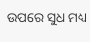ଉପରେ ସୁଧ ମଧ୍ୟ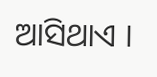ଆସିଥାଏ ।